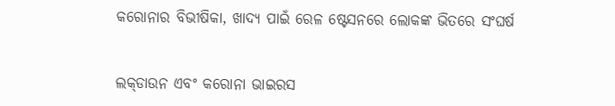କରୋନାର ବିଭୀଷିକା, ଖାଦ୍ୟ ପାଇଁ ରେଳ ଷ୍ଟେସନରେ ଲୋକଙ୍କ ଭିତରେ ସଂଘର୍ଷ


ଲକ୍‌ଡାଉନ ଏବଂ କରୋନା ଭାଇରସ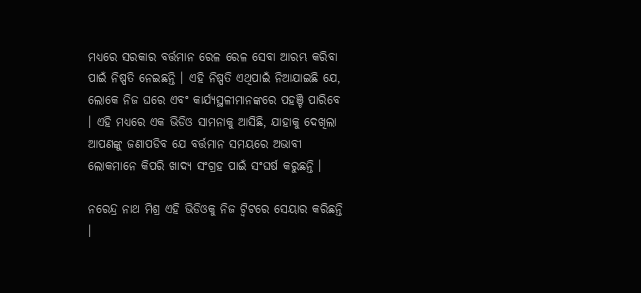ମଧ୍ୟରେ ସରକାର ବର୍ତ୍ତମାନ ରେଳ ରେଳ ସେବା ଆରମ୍ଭ କରିବା ପାଇଁ ନିଷ୍ପତି ନେଇଛନ୍ତି । ଏହି ନିଷ୍ପତି ଏଥିପାଇଁ ନିଆଯାଇଛି ଯେ, ଲୋକେ ନିଜ ଘରେ ଏବଂ କାର୍ଯ୍ୟସ୍ଥଳୀମାନଙ୍କରେ ପହଞ୍ଚି ପାରିବେ । ଏହି ମଧ୍ୟରେ ଏକ ଭିଡିଓ ସାମନାକୁ ଆସିଛି, ଯାହାକୁ ଦେଖିଲା ଆପଣଙ୍କୁ ଜଣାପଡିବ ଯେ ବର୍ତ୍ତମାନ ସମୟରେ ଅଭାବୀ ଲୋକମାନେ କିପରି ଖାଦ୍ୟ ସଂଗ୍ରହ ପାଇଁ ସଂଘର୍ଷ କରୁଛନ୍ତି ।

ନରେନ୍ଦ୍ର ନାଥ ମିଶ୍ର ଏହି ଭିଡିଓକୁ ନିଜ ଟ୍ୱିଟରେ ସେୟାର କରିଛନ୍ତି ।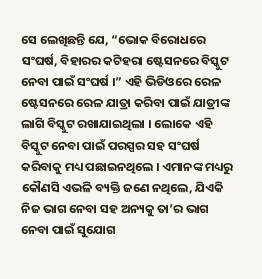ସେ ଲେଖିଛନ୍ତି ଯେ, “ଭୋକ ବିରୋଧରେ ସଂଘର୍ଷ, ବିହାରର କଟିହରା ଷ୍ଟେସନରେ ବିସ୍କୁଟ ନେବା ପାଇଁ ସଂଘର୍ଷ ।” ଏହି ଭିଡିଓରେ ରେଳ ଷ୍ଟେସନରେ ରେଳ ଯାତ୍ରା କରିବା ପାଇଁ ଯାତ୍ରୀଙ୍କ ଲାଗି ବିସ୍କୁଟ ରଖାଯାଇଥିଲା । ଲୋକେ ଏହି ବିସ୍କୁଟ ନେବା ପାଇଁ ପରସ୍ପର ସହ ସଂଘର୍ଷ କରିବାକୁ ମଧ୍ୟ ପଛାଇନଥିଲେ । ଏମାନଙ୍କ ମଧ୍ୟରୁ କୌଣସି ଏଭଳି ବ୍ୟକ୍ତି ଜଣେ ନଥିଲେ, ଯିଏକି ନିଜ ଭାଗ ନେବା ସହ ଅନ୍ୟକୁ ତା’ର ଭାଗ ନେବା ପାଇଁ ସୁଯୋଗ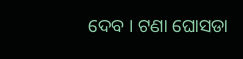ଦେବ । ଟଣା ଘୋସଡା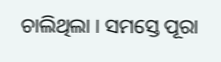ଚାଲିଥିଲା । ସମସ୍ତେ ପୂରା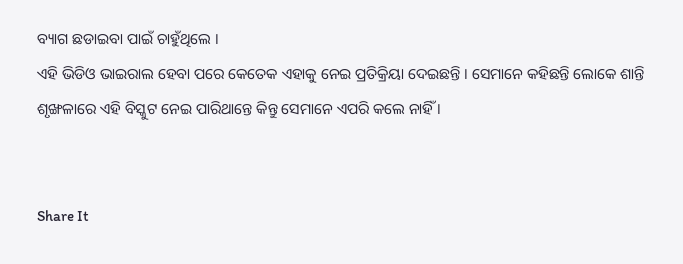ବ୍ୟାଗ ଛଡାଇବା ପାଇଁ ଚାହୁଁଥିଲେ ।
ଏହି ଭିଡିଓ ଭାଇରାଲ ହେବା ପରେ କେତେକ ଏହାକୁ ନେଇ ପ୍ରତିକ୍ରିୟା ଦେଇଛନ୍ତି । ସେମାନେ କହିଛନ୍ତି ଲୋକେ ଶାନ୍ତି ଶୃଙ୍ଖଳାରେ ଏହି ବିସ୍କୁଟ ନେଇ ପାରିଥାନ୍ତେ କିନ୍ତୁ ସେମାନେ ଏପରି କଲେ ନାହିଁ ।


Share It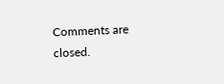Comments are closed.